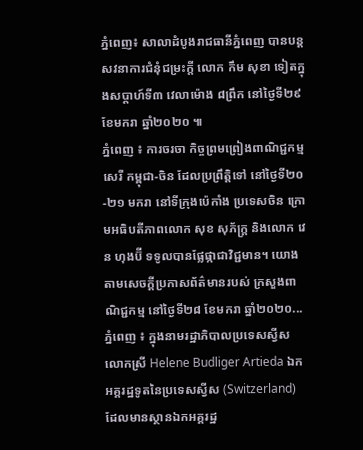ភ្នំពេញ៖ សាលាដំបូងរាជធានីភ្នំពេញ បានបន្តសវនាការជំនុំជម្រះក្តី លោក កឹម សុខា ទៀតក្នុងសប្តាហ៍ទី៣ វេលាម៉ោង ៨ព្រឹក នៅថ្ងៃទី២៩ ខែមករា ឆ្នាំ២០២០ ៕
ភ្នំពេញ ៖ ការចរចា កិច្ចព្រមព្រៀងពាណិជ្ជកម្មសេរី កម្ពុជា-ចិន ដែលប្រព្រឹត្តិទៅ នៅថ្ងៃទី២០-២១ មករា នៅទីក្រុងប៉េកាំង ប្រទេសចិន ក្រោមអធិបតីភាពលោក សុខ សុភ័ក្ត្រ និងលោក វេន ហុងប៊ី ទទូលបានផ្លែផ្កាជាវិជ្ជមាន។ យោងតាមសេចក្ដីប្រកាសព័ត៌មានរបស់ ក្រសួងពាណិជ្ជកម្ម នៅថ្ងៃទី២៨ ខែមករា ឆ្នាំ២០២០...
ភ្នំពេញ ៖ ក្នុងនាមរដ្ឋាភិបាលប្រទេសស្វីស លោកស្រី Helene Budliger Artieda ឯកអគ្គរដ្ឋទូតនៃប្រទេសស្វីស (Switzerland) ដែលមានស្ថានឯកអគ្គរដ្ឋ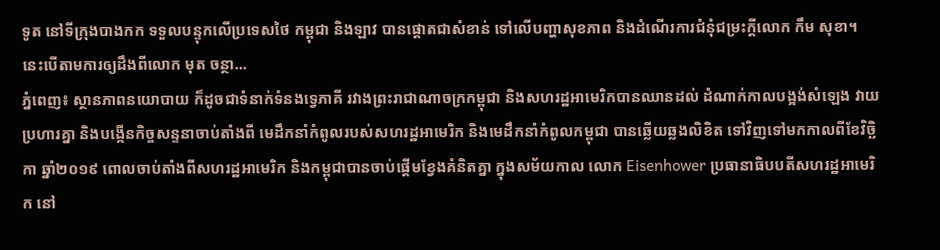ទូត នៅទីក្រុងបាងកក ទទួលបន្ទុកលើប្រទេសថៃ កម្ពុជា និងឡាវ បានផ្តោតជាសំខាន់ ទៅលើបញ្ហាសុខភាព និងដំណើរការជំនុំជម្រះក្តីលោក កឹម សុខា។ នេះបើតាមការឲ្យដឹងពីលោក មុត ចន្ថា...
ភ្នំពេញ៖ ស្ថានភាពនយោបាយ ក៏ដូចជាទំនាក់ទំនងទ្វេភាគី រវាងព្រះរាជាណាចក្រកម្ពុជា និងសហរដ្ឋអាមេរិកបានឈានដល់ ដំណាក់កាលបង្អង់សំឡេង វាយប្រហារគ្នា និងបង្កើនកិច្ចសន្ទនាចាប់តាំងពី មេដឹកនាំកំពូលរបស់សហរដ្ឋអាមេរិក និងមេដឹកនាំកំពូលកម្ពុជា បានឆ្លើយឆ្លងលិខិត ទៅវិញទៅមកកាលពីខែវិច្ឆិកា ឆ្នាំ២០១៩ ពោលចាប់តាំងពីសហរដ្ឋអាមេរិក និងកម្ពុជាបានចាប់ផ្ដើមខ្វែងគំនិតគ្នា ក្នុងសម័យកាល លោក Eisenhower ប្រធានាធិបបតីសហរដ្ឋអាមេរិក នៅ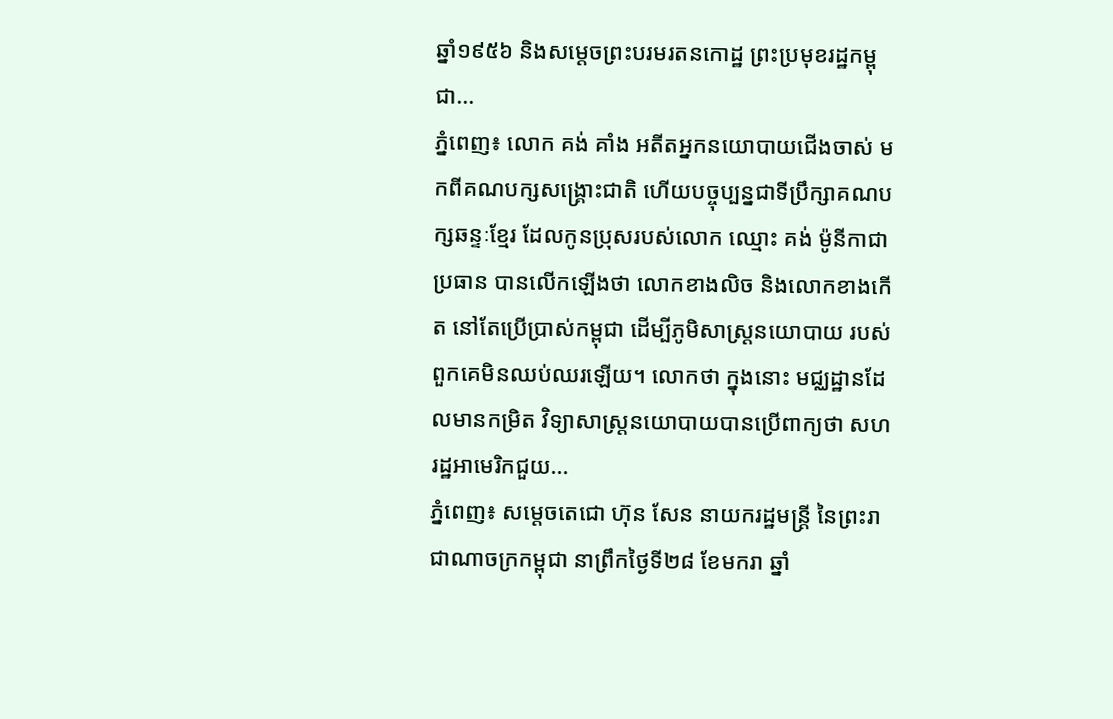ឆ្នាំ១៩៥៦ និងសម្ដេចព្រះបរមរតនកោដ្ឋ ព្រះប្រមុខរដ្ឋកម្ពុជា...
ភ្នំពេញ៖ លោក គង់ គាំង អតីតអ្នកនយោបាយជើងចាស់ មកពីគណបក្សសង្រ្គោះជាតិ ហើយបច្ចុប្បន្នជាទីប្រឹក្សាគណបក្សឆន្ទៈខ្មែរ ដែលកូនប្រុសរបស់លោក ឈ្មោះ គង់ ម៉ូនីកាជាប្រធាន បានលើកឡើងថា លោកខាងលិច និងលោកខាងកើត នៅតែប្រើប្រាស់កម្ពុជា ដើម្បីភូមិសាស្ត្រនយោបាយ របស់ពួកគេមិនឈប់ឈរឡើយ។ លោកថា ក្នុងនោះ មជ្ឈដ្ឋានដែលមានកម្រិត វិទ្យាសាស្ត្រនយោបាយបានប្រើពាក្យថា សហរដ្ឋអាមេរិកជួយ...
ភ្នំពេញ៖ សម្តេចតេជោ ហ៊ុន សែន នាយករដ្ឋមន្រ្តី នៃព្រះរាជាណាចក្រកម្ពុជា នាព្រឹកថ្ងៃទី២៨ ខែមករា ឆ្នាំ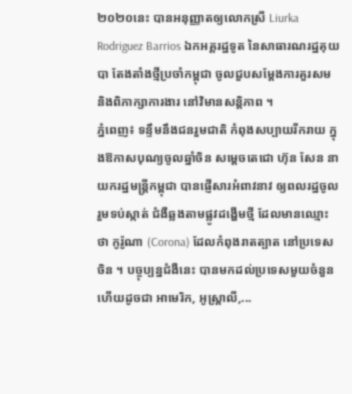២០២០នេះ បានអនុញ្ញាតឲ្យលោកស្រី Liurka Rodriguez Barrios ឯកអគ្គរដ្ឋទូត នៃសាធារណរដ្ឋគុយបា តែងតាំងថ្មីប្រចាំកម្ពុជា ចូលជួបសម្តែងការគួរសម និងពិភាក្សាការងារ នៅវិមានសន្តិភាព ។
ភ្នំពេញ៖ ទន្ទឹមនឹងជនរួមជាតិ កំពុងសប្បាយរីករាយ ក្នុងឱកាសបុណ្យចូលឆ្នាំចិន សម្តេចតេជោ ហ៊ុន សែន នាយករដ្ឋមន្ត្រីកម្ពុជា បានផ្ញើសារអំពាវនាវ ឲ្យពលរដ្ឋចូលរួមទប់ស្កាត់ ជំងឺឆ្លងតាមផ្លូវដង្ហើមថ្មី ដែលមានឈ្មោះថា កូរ៉ូណា (Corona) ដែលកំពុងរាតត្បាត នៅប្រទេសចិន ។ បច្ចុប្បន្នជំងឺនេះ បានមកដល់ប្រទេសមួយចំនួន ហើយដូចជា អាមេរិក, អូស្ត្រាលី,...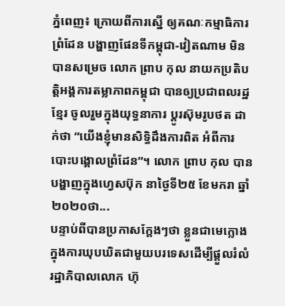ភ្នំពេញ៖ ក្រោយពីការស្នើ ឲ្យគណៈកម្មាធិការព្រំដែន បង្ហាញផែនទីកម្ពុជា-វៀតណាម មិនបានសម្រេច លោក ព្រាប កុល នាយកប្រតិបត្តិអង្គការតម្លាភាពកម្ពុជា បានឲ្យប្រជាពលរដ្ឋខ្មែរ ចូលរួមក្នុងយុទ្ធនាការ ប្តូរស៊ុមរូបថត ដាក់ថា “យើងខ្ញុំមានសិទ្ធិដឹងការពិត អំពីការបោះបង្គោលព្រំដែន”។ លោក ព្រាប កុល បានបង្ហាញក្នុងហ្វេសប៊ុក នាថ្ងៃទី២៥ ខែមករា ឆ្នាំ២០២០ថា...
បន្ទាប់ពីបានប្រកាសក្តែងៗថា ខ្លួនជាមេក្លោងក្នុងការឃុបឃិតជាមួយបរទេសដើម្បីផ្តួលរំលំ រដ្ឋាភិបាលលោក ហ៊ុ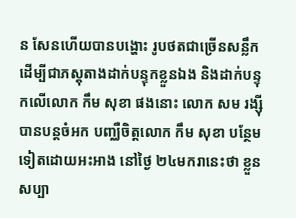ន សែនហើយបានបង្ហោះ រូបថតជាច្រើនសន្លឹក ដើម្បីជាភស្តុតាងដាក់បន្ទុកខ្លួនឯង និងដាក់បន្ទុកលើលោក កឹម សុខា ផងនោះ លោក សម រង្ស៊ី បានបន្តចំអក បញ្ឈឺចិត្តលោក កឹម សុខា បន្ថែមទៀតដោយអះអាង នៅថ្ងៃ ២៤មករានេះថា ខ្លួនសប្បា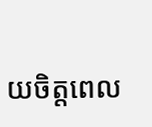យចិត្តពេល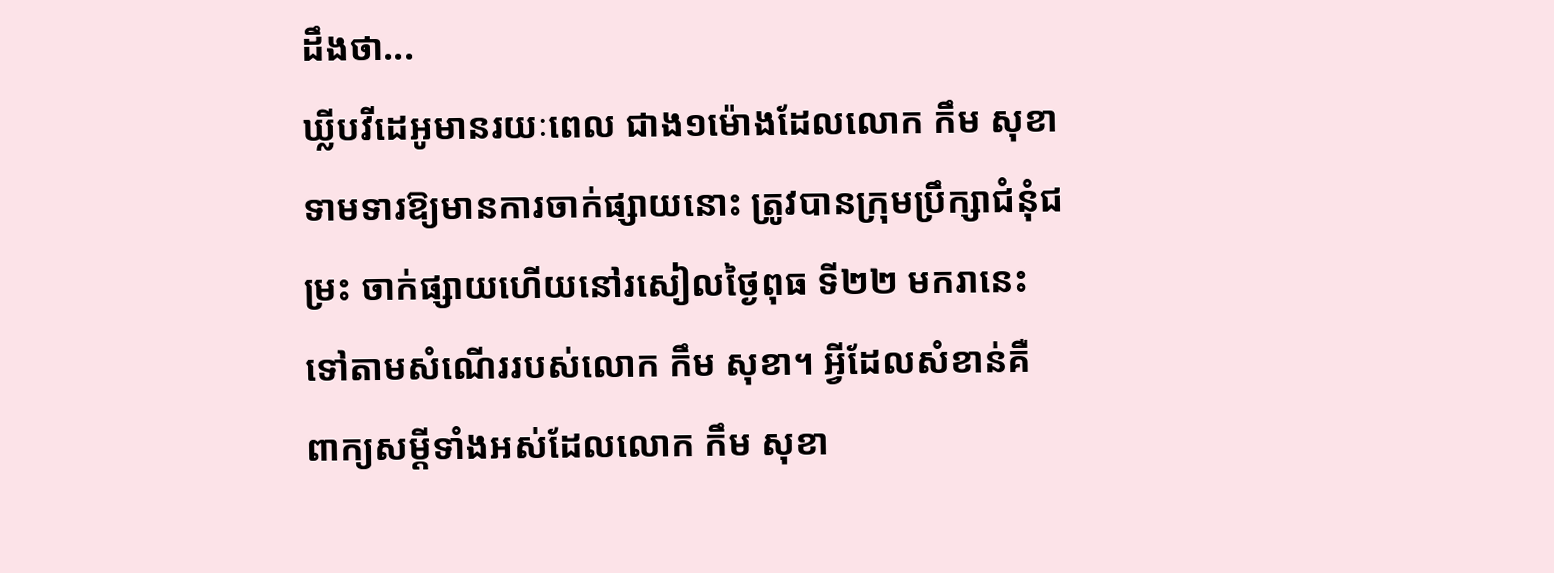ដឹងថា...
ឃ្លីបវីដេអូមានរយៈពេល ជាង១ម៉ោងដែលលោក កឹម សុខា ទាមទារឱ្យមានការចាក់ផ្សាយនោះ ត្រូវបានក្រុមប្រឹក្សាជំនុំជម្រះ ចាក់ផ្សាយហើយនៅរសៀលថ្ងៃពុធ ទី២២ មករានេះ ទៅតាមសំណើររបស់លោក កឹម សុខា។ អ្វីដែលសំខាន់គឺ ពាក្យសម្តីទាំងអស់ដែលលោក កឹម សុខា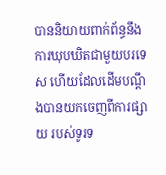បាននិយាយពាក់ព័ន្ធនឹង ការឃុបឃិតជាមួយបរទេស ហើយដែលដើមបណ្តឹងបានយកចេញពីការផ្សាយ របស់ទូរទ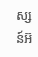ស្សន៍អ៊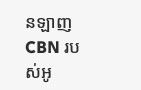នឡាញ CBN របស់អូ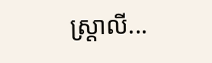ស្រ្តាលី...